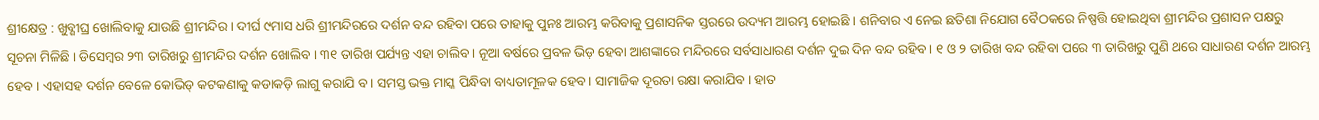ଶ୍ରୀକ୍ଷେତ୍ର : ଖୁବ୍ଶୀଘ୍ର ଖୋଲିବାକୁ ଯାଉଛି ଶ୍ରୀମନ୍ଦିର । ଦୀର୍ଘ ୯ମାସ ଧରି ଶ୍ରୀମନ୍ଦିରରେ ଦର୍ଶନ ବନ୍ଦ ରହିବା ପରେ ତାହାକୁ ପୁନଃ ଆରମ୍ଭ କରିବାକୁ ପ୍ରଶାସନିକ ସ୍ତରରେ ଉଦ୍ୟମ ଆରମ୍ଭ ହୋଇଛି । ଶନିବାର ଏ ନେଇ ଛତିଶା ନିଯୋଗ ବୈଠକରେ ନିଷ୍ପତ୍ତି ହୋଇଥିବା ଶ୍ରୀମନ୍ଦିର ପ୍ରଶାସନ ପକ୍ଷରୁ ସୂଚନା ମିଳିଛି । ଡିସେମ୍ବର ୨୩ ତାରିଖରୁ ଶ୍ରୀମନ୍ଦିର ଦର୍ଶନ ଖୋଲିବ । ୩୧ ତାରିଖ ପର୍ଯ୍ୟନ୍ତ ଏହା ଚାଲିବ । ନୂଆ ବର୍ଷରେ ପ୍ରବଳ ଭିଡ଼ ହେବା ଆଶଙ୍କାରେ ମନ୍ଦିରରେ ସର୍ବସାଧାରଣ ଦର୍ଶନ ଦୁଇ ଦିନ ବନ୍ଦ ରହିବ । ୧ ଓ ୨ ତାରିଖ ବନ୍ଦ ରହିବା ପରେ ୩ ତାରିଖରୁ ପୁଣି ଥରେ ସାଧାରଣ ଦର୍ଶନ ଆରମ୍ଭ ହେବ । ଏହାସହ ଦର୍ଶନ ବେଳେ କୋଭିଡ୍ କଟକଣାକୁ କଡାକଡ଼ି ଲାଗୁ କରାଯି ବ। ସମସ୍ତ ଭକ୍ତ ମାସ୍କ ପିନ୍ଧିବା ବାଧ୍ୟତାମୂଳକ ହେବ । ସାମାଜିକ ଦୂରତା ରକ୍ଷା କରାଯିବ । ହାତ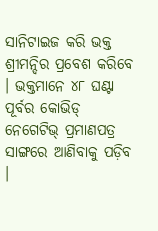ସାନିଟାଇଜ କରି ଭକ୍ତ ଶ୍ରୀମନ୍ଦିର ପ୍ରବେଶ କରିବେ । ଭକ୍ତମାନେ ୪୮ ଘଣ୍ଟା ପୂର୍ବର କୋଭିଡ୍ ନେଗେଟିଭ୍ ପ୍ରମାଣପତ୍ର ସାଙ୍ଗରେ ଆଣିବାକୁ ପଡ଼ିବ ।